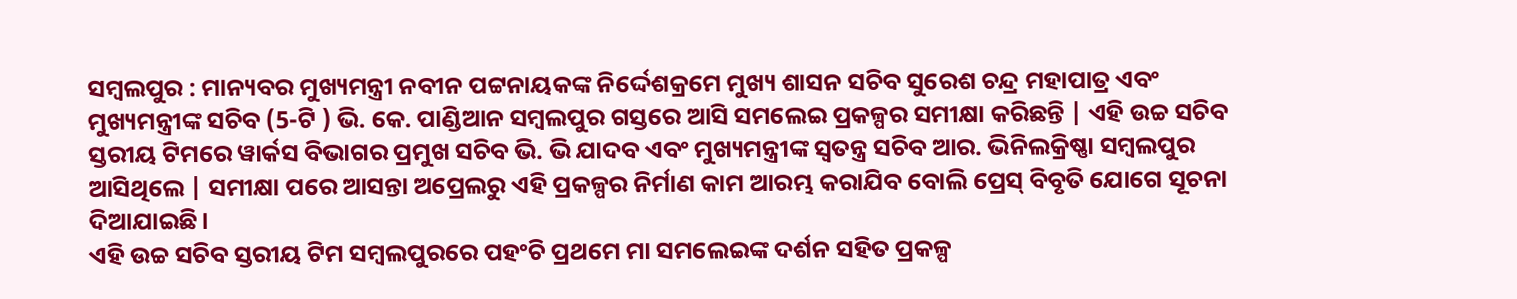ସମ୍ବଲପୁର : ମାନ୍ୟବର ମୁଖ୍ୟମନ୍ତ୍ରୀ ନବୀନ ପଟ୍ଟନାୟକଙ୍କ ନିର୍ଦ୍ଦେଶକ୍ରମେ ମୁଖ୍ୟ ଶାସନ ସଚିବ ସୁରେଶ ଚନ୍ଦ୍ର ମହାପାତ୍ର ଏବଂ ମୁଖ୍ୟମନ୍ତ୍ରୀଙ୍କ ସଚିବ (5-ଟି ) ଭି. କେ. ପାଣ୍ଡିଆନ ସମ୍ବଲପୁର ଗସ୍ତରେ ଆସି ସମଲେଇ ପ୍ରକଳ୍ପର ସମୀକ୍ଷା କରିଛନ୍ତି | ଏହି ଉଚ୍ଚ ସଚିବ ସ୍ତରୀୟ ଟିମରେ ୱାର୍କସ ବିଭାଗର ପ୍ରମୁଖ ସଚିବ ଭି. ଭି ଯାଦବ ଏବଂ ମୁଖ୍ୟମନ୍ତ୍ରୀଙ୍କ ସ୍ୱତନ୍ତ୍ର ସଚିବ ଆର. ଭିନିଲକ୍ରିଷ୍ଣା ସମ୍ବଲପୁର ଆସିଥିଲେ | ସମୀକ୍ଷା ପରେ ଆସନ୍ତା ଅପ୍ରେଲରୁ ଏହି ପ୍ରକଳ୍ପର ନିର୍ମାଣ କାମ ଆରମ୍ଭ କରାଯିବ ବୋଲି ପ୍ରେସ୍ ବିବୃତି ଯୋଗେ ସୂଚନା ଦିଆଯାଇଛି।
ଏହି ଉଚ୍ଚ ସଚିବ ସ୍ତରୀୟ ଟିମ ସମ୍ବଲପୁରରେ ପହଂଚି ପ୍ରଥମେ ମା ସମଲେଇଙ୍କ ଦର୍ଶନ ସହିତ ପ୍ରକଳ୍ପ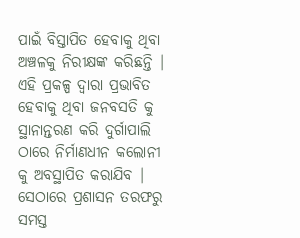ପାଇଁ ବିସ୍ତାପିତ ହେବାକୁ ଥିବା ଅଞ୍ଚଳକୁ ନିରୀକ୍ଷଙ୍କ କରିଛନ୍ତି | ଏହି ପ୍ରକଳ୍ପ ଦ୍ୱାରା ପ୍ରଭାବିତ ହେବାକୁ ଥିବା ଜନବସତି କୁ ସ୍ଥାନାନ୍ତରଣ କରି ଦୁର୍ଗାପାଲି ଠାରେ ନିର୍ମାଣଧୀନ କଲୋନୀ କୁ ଅବସ୍ଥାପିତ କରାଯିବ | ସେଠାରେ ପ୍ରଶାସନ ତରଫରୁ ସମସ୍ତ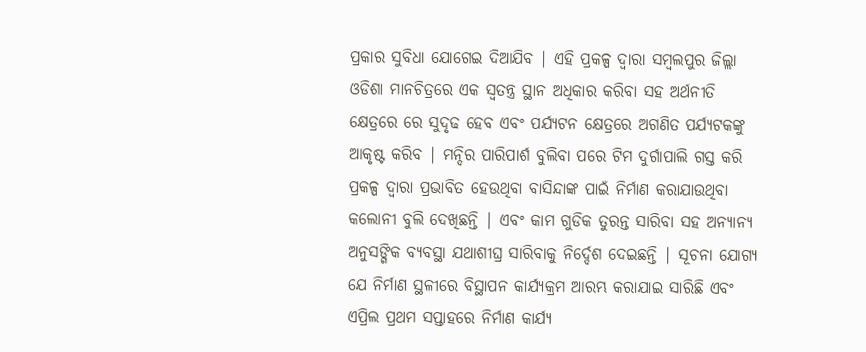ପ୍ରକାର ସୁବିଧା ଯୋଗେଇ ଦିଆଯିବ | ଏହି ପ୍ରକଳ୍ପ ଦ୍ୱାରା ସମ୍ବଲପୁର ଜିଲ୍ଲା ଓଡିଶା ମାନଚିତ୍ରରେ ଏକ ସ୍ୱତନ୍ତ୍ର ସ୍ଥାନ ଅଧିକାର କରିବା ସହ ଅର୍ଥନୀତି କ୍ଷେତ୍ରରେ ରେ ସୁଦୃଢ ହେବ ଏବଂ ପର୍ଯ୍ୟଟନ କ୍ଷେତ୍ରରେ ଅଗଣିତ ପର୍ଯ୍ୟଟକଙ୍କୁ ଆକୃଷ୍ଟ କରିବ | ମନ୍ଦିର ପାରିପାର୍ଶ ବୁଲିବା ପରେ ଟିମ ଦୁର୍ଗାପାଲି ଗସ୍ତ କରି ପ୍ରକଳ୍ପ ଦ୍ୱାରା ପ୍ରଭାବିତ ହେଉଥିବା ବାସିନ୍ଦାଙ୍କ ପାଇଁ ନିର୍ମାଣ କରାଯାଉଥିବା କଲୋନୀ ବୁଲି ଦେଖିଛନ୍ତି | ଏବଂ କାମ ଗୁଡିକ ତୁରନ୍ତ ସାରିବା ସହ ଅନ୍ୟାନ୍ୟ ଅନୁସଙ୍ଗିକ ବ୍ୟବସ୍ଥା ଯଥାଶୀଘ୍ର ସାରିବାକୁ ନିର୍ଦ୍ଦେଶ ଦେଇଛନ୍ତି | ସୂଚନା ଯୋଗ୍ୟ ଯେ ନିର୍ମାଣ ସ୍ଥଳୀରେ ବିସ୍ଥାପନ କାର୍ଯ୍ୟକ୍ରମ ଆରମ୍ଭ କରାଯାଇ ସାରିଛି ଏବଂ ଏପ୍ରିଲ ପ୍ରଥମ ସପ୍ତାହରେ ନିର୍ମାଣ କାର୍ଯ୍ୟ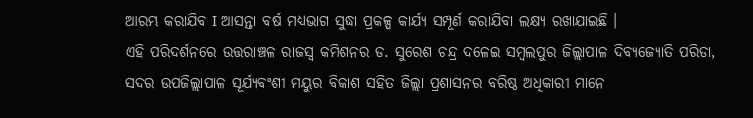ଆରମ୍ଭ କରାଯିବ I ଆସନ୍ତା ବର୍ଷ ମଧ୍ୟଭାଗ ସୁଦ୍ଧା ପ୍ରକଳ୍ପ କାର୍ଯ୍ୟ ସମ୍ପୂର୍ଣ କରାଯିବା ଲକ୍ଷ୍ୟ ରଖାଯାଇଛି ।
ଏହି ପରିଦର୍ଶନରେ ଉତ୍ତରାଞ୍ଚଳ ରାଜସ୍ୱ କମିଶନର ଡ. ସୁରେଶ ଚନ୍ଦ୍ର ଦଳେଇ ସମ୍ବଲପୁର ଜିଲ୍ଲାପାଳ ଦିବ୍ୟଜ୍ୟୋତି ପରିଡା, ସଦର ଉପଜିଲ୍ଲାପାଳ ସୂର୍ଯ୍ୟବଂଶୀ ମୟୁର ବିକାଶ ସହିତ ଜିଲ୍ଲା ପ୍ରଶାସନର ବରିଷ୍ଠ ଅଧିକାରୀ ମାନେ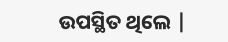ଉପସ୍ଥିତ ଥିଲେ |